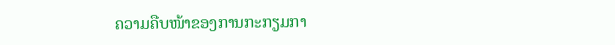ຄວາມຄືບໜ້າຂອງການກະກຽມກາ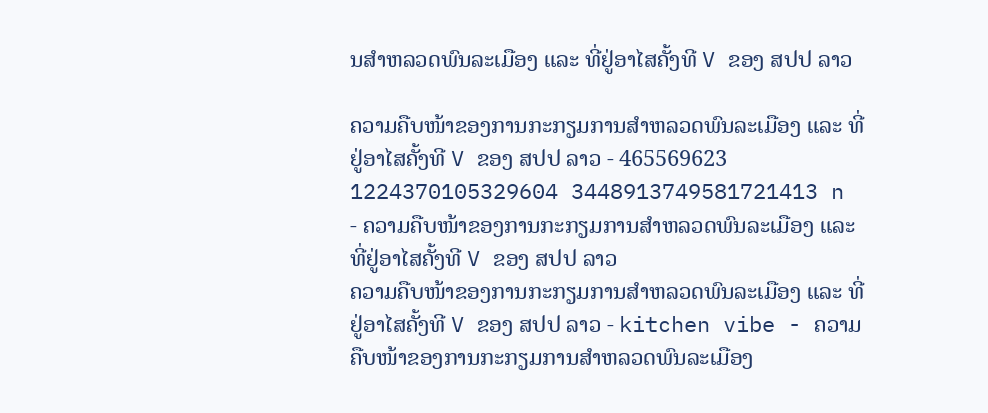ນສຳຫລວດພົນລະເມືອງ ແລະ ທີ່ຢູ່ອາໄສຄັ້ງທີ V ຂອງ ສປປ ລາວ

ຄວາມຄືບໜ້າຂອງການກະກຽມການສຳຫລວດພົນລະເມືອງ ແລະ ທີ່ຢູ່ອາໄສຄັ້ງທີ V ຂອງ ສປປ ລາວ - 465569623 1224370105329604 3448913749581721413 n - ຄວາມຄືບໜ້າຂອງການກະກຽມການສຳຫລວດພົນລະເມືອງ ແລະ ທີ່ຢູ່ອາໄສຄັ້ງທີ V ຂອງ ສປປ ລາວ
ຄວາມຄືບໜ້າຂອງການກະກຽມການສຳຫລວດພົນລະເມືອງ ແລະ ທີ່ຢູ່ອາໄສຄັ້ງທີ V ຂອງ ສປປ ລາວ - kitchen vibe - ຄວາມຄືບໜ້າຂອງການກະກຽມການສຳຫລວດພົນລະເມືອງ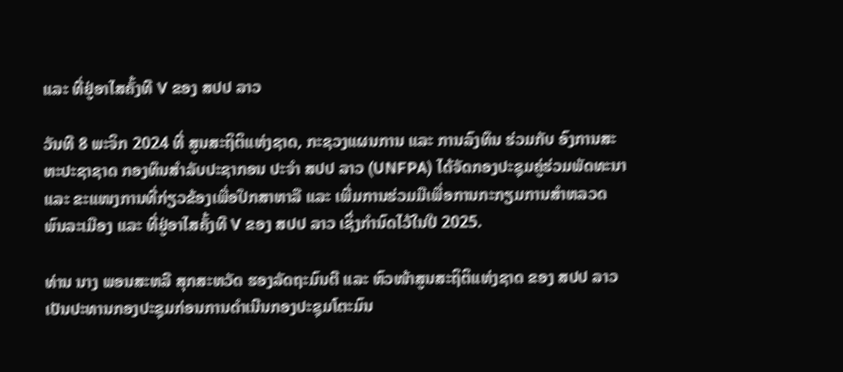ແລະ ທີ່ຢູ່ອາໄສຄັ້ງທີ V ຂອງ ສປປ ລາວ

ວັນທີ 8 ພະຈິກ 2024 ທີ່ ສູນສະຖິຕິແຫ່ງຊາດ, ກະຊວງແຜນການ ແລະ ການລົງທຶນ ຮ່ວມກັບ ອົງການສະຫະປະຊາຊາດ ກອງທຶນສຳລັບປະຊາກອນ ປະຈຳ ສປປ ລາວ (UNFPA) ໄດ້ຈັດກອງປະຊຸມຄູ່ຮ່ວມພັດທະນາ ແລະ ຂະແໜງການທີ່ກ່ຽວຂ້ອງເພື່ອປຶກສາຫາລື ແລະ ເພີ່ມການຮ່ວມມືເພື່ອການກະກຽມການສຳຫລວດພົນລະເມືອງ ແລະ ທີ່ຢູ່ອາໄສຄັ້ງທີ V ຂອງ ສປປ ລາວ ເຊິ່ງກຳນົດໄວ້ໃນປີ 2025.

ທ່ານ ນາງ ພອນສະຫລີ ສຸກສະຫວັດ ຮອງລັດຖະມົນຕີ ແລະ ຫົວໜ້າສູນສະຖິຕິແຫ່ງຊາດ ຂອງ ສປປ ລາວ ເປັນປະທານກອງປະຊຸມກ່ອນການດຳເນີນກອງປະຊຸມໂຕະມົນ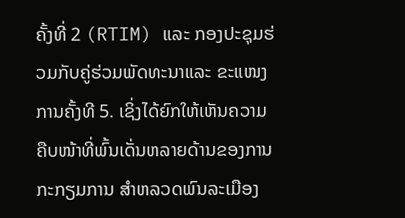ຄັ້ງທີ່ 2 (RTIM) ແລະ ກອງປະຊຸມຮ່ວມກັບຄູ່ຮ່ວມພັດທະນາແລະ ຂະແໜງການຄັ້ງທີ 5. ເຊິ່ງໄດ້ຍົກໃຫ້ເຫັນຄວາມຄືບໜ້າທີ່ພົ້ນເດັ່ນຫລາຍດ້ານຂອງການກະກຽມການ ສຳຫລວດພົນລະເມືອງ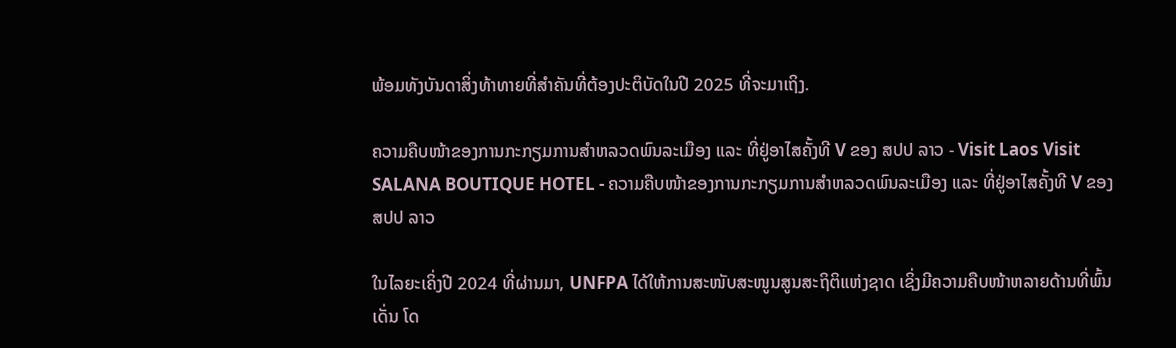ພ້ອມທັງບັນດາສິ່ງທ້າທາຍທີ່ສຳຄັນທີ່ຕ້ອງປະຕິບັດໃນປີ 2025 ທີ່ຈະມາເຖິງ.

ຄວາມຄືບໜ້າຂອງການກະກຽມການສຳຫລວດພົນລະເມືອງ ແລະ ທີ່ຢູ່ອາໄສຄັ້ງທີ V ຂອງ ສປປ ລາວ - Visit Laos Visit SALANA BOUTIQUE HOTEL - ຄວາມຄືບໜ້າຂອງການກະກຽມການສຳຫລວດພົນລະເມືອງ ແລະ ທີ່ຢູ່ອາໄສຄັ້ງທີ V ຂອງ ສປປ ລາວ

ໃນໄລຍະເຄິ່ງປີ 2024 ທີ່ຜ່ານມາ, UNFPA ໄດ້ໃຫ້ການສະໜັບສະໜູນສູນສະຖິຕິແຫ່ງຊາດ ເຊິ່ງມີຄວາມຄືບໜ້າຫລາຍດ້ານທີ່ພົ້ນເດັ່ນ ໂດ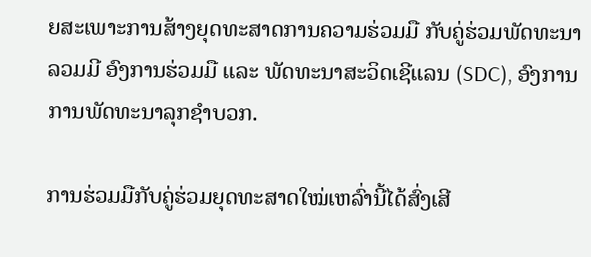ຍສະເພາະການສ້າງຍຸດທະສາດການຄວາມຮ່ວມມື ກັບຄູ່ຮ່ວມພັດທະນາ ລວມມີ ອົງການຮ່ວມມື ແລະ ພັດທະນາສະວິດເຊີແລນ (SDC), ອົງການການພັດທະນາລຸກຊຳບວກ.

ການຮ່ວມມືກັບຄູ່ຮ່ວມຍຸດທະສາດໃໝ່ເຫລົ່ານີ້ໄດ້ສົ່ງເສີ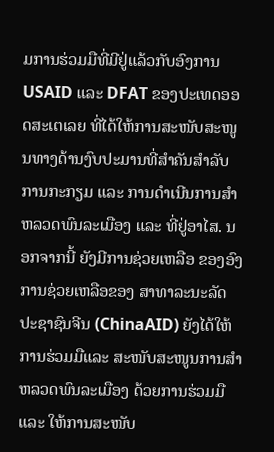ມການຮ່ວມມືທີ່ມີຢູ່ແລ້ວກັບອົງການ USAID ແລະ DFAT ຂອງປະເທດອອດສະເຕເລຍ ທີ່ໄດ້ໃຫ້ການສະໜັບສະໜູນທາງດ້ານງົບປະມານທີ່ສຳຄັນສຳລັບການກະກຽມ ແລະ ການດຳເນີນການສຳຫລວດພົນລະເມືອງ ແລະ ທີ່ຢູ່ອາໄສ. ນອກຈາກນີ້ ຍັງມີການຊ່ວຍເຫລືອ ຂອງອົງການຊ່ວຍເຫລືອຂອງ ສາທາລະນະລັດປະຊາຊົນຈີນ (ChinaAID) ຍັງໄດ້ໃຫ້ການຮ່ວມມືແລະ ສະໜັບສະໜູນການສຳຫລວດພົນລະເມືອງ ດ້ວຍການຮ່ວມມື ແລະ ໃຫ້ການສະໜັບ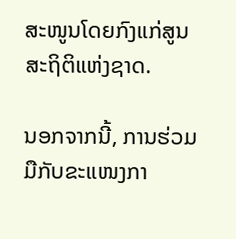ສະໜູນໂດຍກົງແກ່ສູນສະຖິຕິແຫ່ງຊາດ.

ນອກຈາກນີ້, ການຮ່ວມມືກັບຂະແໜງກາ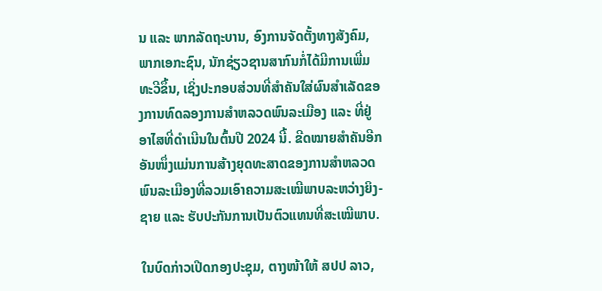ນ ແລະ ພາກລັດຖະບານ, ອົງການຈັດຕັ້ງທາງສັງຄົມ, ພາກເອກະຊົນ, ນັກຊ່ຽວຊານສາກົນກໍ່ໄດ້ມີການເພີ່ມທະວີຂຶ້ນ, ເຊິ່ງປະກອບສ່ວນທີ່ສຳຄັນໃສ່ຜົນສຳເລັດຂອງການທົດລອງການສຳຫລວດພົນລະເມືອງ ແລະ ທີ່ຢູ່ອາໄສທີ່ດຳເນີນໃນຕົ້ນປີ 2024 ນີ້. ຂີດໝາຍສຳຄັນອີກອັນໜຶ່ງແມ່ນການສ້າງຍຸດທະສາດຂອງການສຳຫລວດພົນລະເມືອງທີ່ລວມເອົາຄວາມສະເໝີພາບລະຫວ່າງຍິງ-ຊາຍ ແລະ ຮັບປະກັນການເປັນຕົວແທນທີ່ສະເໝີພາບ.

ໃນບົດກ່າວເປີດກອງປະຊຸມ, ຕາງໜ້າໃຫ້ ສປປ ລາວ,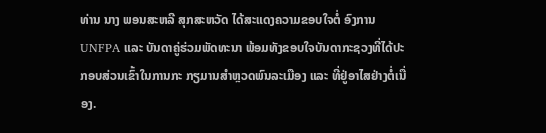ທ່ານ ນາງ ພອນສະຫລີ ສຸກສະຫວັດ ໄດ້ສະແດງຄວາມຂອບໃຈຕໍ່ ອົງການUNFPA ແລະ ບັນດາຄູ່ຮ່ວມພັດທະນາ ພ້ອມທັງຂອບໃຈບັນດາກະຊວງທີ່ໄດ້ປະກອບສ່ວນເຂົ້າໃນການກະ ກຽມານສຳຫຼວດພົນລະເມືອງ ແລະ ທີ່ຢູ່ອາໄສຢ່າງຕໍ່ເນື່ອງ.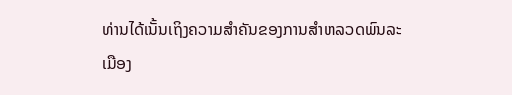ທ່ານໄດ້ເນັ້ນເຖິງຄວາມສຳຄັນຂອງການສຳຫລວດພົນລະເມືອງ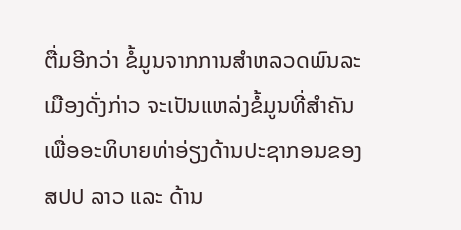ຕື່ມອີກວ່າ ຂໍ້ມູນຈາກການສຳຫລວດພົນລະເມືອງດັ່ງກ່າວ ຈະເປັນແຫລ່ງຂໍ້ມູນທີ່ສຳຄັນເພື່ອອະທິບາຍທ່າອ່ຽງດ້ານປະຊາກອນຂອງ ສປປ ລາວ ແລະ ດ້ານ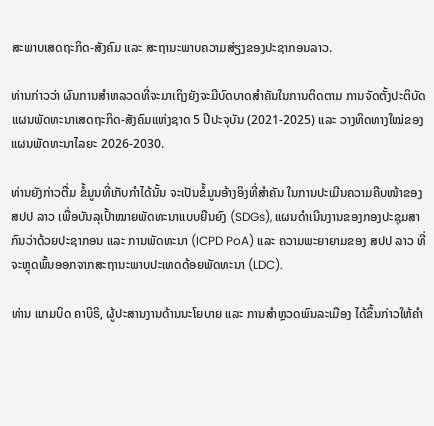ສະພາບເສດຖະກິດ-ສັງຄົມ ແລະ ສະຖານະພາບຄວາມສ່ຽງຂອງປະຊາກອນລາວ.

ທ່ານກ່າວວ່າ ຜົນການສຳຫລວດທີ່ຈະມາເຖິງຍັງຈະມີບົດບາດສຳຄັນໃນການຕິດຕາມ ການຈັດຕັ້ງປະຕິບັດແຜນພັດທະນາເສດຖະກິດ-ສັງຄົມແຫ່ງຊາດ 5 ປີປະຈຸບັນ (2021-2025) ແລະ ວາງທິດທາງໃໝ່ຂອງແຜນພັດທະນາໄລຍະ 2026-2030.

ທ່ານຍັງກ່າວຕື່ມ ຂໍ້ມູນທີ່ເກັບກຳໄດ້ນັ້ນ ຈະເປັນຂໍ້ມູນອ້າງອິງທີ່ສຳຄັນ ໃນການປະເມີນຄວາມຄືບໜ້າຂອງ ສປປ ລາວ ເພື່ອບັນລຸເປົ້າໝາຍພັດທະນາແບບຍືນຍົງ (SDGs), ແຜນດຳເນີນງານຂອງກອງປະຊຸມສາກົນວ່າດ້ວຍປະຊາກອນ ແລະ ການພັດທະນາ (ICPD PoA) ແລະ ຄວາມພະຍາຍາມຂອງ ສປປ ລາວ ທີ່ຈະຫຼຸດພົ້ນອອກຈາກສະຖານະພາບປະເທດດ້ອຍພັດທະນາ (LDC).

ທ່ານ ແກມບິດ ຄາບິຣິ, ຜູ້ປະສານງານດ້ານນະໂຍບາຍ ແລະ ການສຳຫຼວດພົນລະເມືອງ ໄດ້ຂຶ້ນກ່າວໃຫ້ຄຳ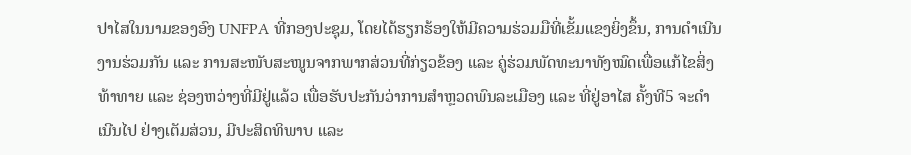ປາໄສໃນນາມຂອງອົງ UNFPA ທີ່ກອງປະຊຸມ, ໂດຍໄດ້ຮຽກຮ້ອງໃຫ້ມີຄວາມຮ່ວມມືທີ່ເຂັ້ມແຂງຍິ່ງຂຶ້ນ, ການດຳເນີນງານຮ່ວມກັນ ແລະ ການສະໜັບສະໜູນຈາກພາກສ່ວນທີ່ກ່ຽວຂ້ອງ ແລະ ຄູ່ຮ່ວມພັດທະນາທັງໝົດເພື່ອແກ້ໄຂສິ່ງທ້າທາຍ ແລະ ຊ່ອງຫວ່າງທີ່ມີຢູ່ແລ້ວ ເພື່ອຮັບປະກັນວ່າການສຳຫຼວດພົນລະເມືອງ ແລະ ທີ່ຢູ່ອາໄສ ຄັ້ງທີ5 ຈະດຳເນີນໄປ ຢ່າງເຕັມສ່ວນ, ມີປະສິດທິພາບ ແລະ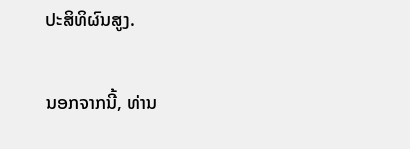ປະສິທິຜົນສູງ.

ນອກຈາກນີ້, ທ່ານ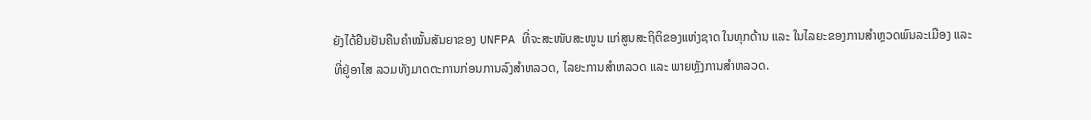ຍັງໄດ້ຢືນຢັນຄືນຄຳໝັ້ນສັນຍາຂອງ UNFPA ທີ່ຈະສະໜັບສະໜູນ ແກ່ສູນສະຖິຕິຂອງແຫ່ງຊາດ ໃນທຸກດ້ານ ແລະ ໃນໄລຍະຂອງການສຳຫຼວດພົນລະເມືອງ ແລະ ທີ່ຢູ່ອາໄສ ລວມທັງມາດຕະການກ່ອນການລົງສຳຫລວດ, ໄລຍະການສຳຫລວດ ແລະ ພາຍຫຼັງການສຳຫລວດ.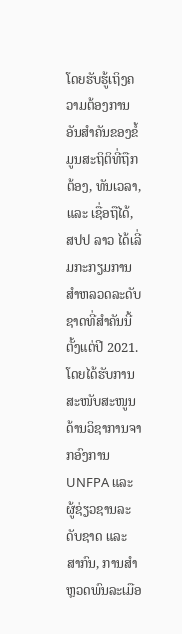ໂດຍຮັບຮູ້ເຖິງຄວາມຕ້ອງການອັນສຳຄັນຂອງຂໍ້ມູນສະຖິຕິທີ່ຖືກຕ້ອງ, ທັນເວລາ, ແລະ ເຊື່ອຖືໄດ້, ສປປ ລາວ ໄດ້ເລີ່ມກະກຽມການສຳຫລວດລະດັບຊາດທີ່ສຳຄັນນີ້ຕັ້ງແຕ່ປີ 2021. ໂດຍໄດ້ຮັບການສະໜັບສະໜູນ ດ້ານວິຊາການຈາກອົງການ UNFPA ແລະ ຜູ້ຊ່ຽວຊານລະດັບຊາດ ແລະ ສາກົນ, ການສຳຫຼວດພົນລະເມືອ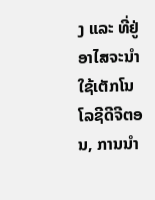ງ ແລະ ທີ່ຢູ່ອາໄສຈະນຳໃຊ້ເຕັກໂນໂລຊີດີຈີຕອນ, ການນຳ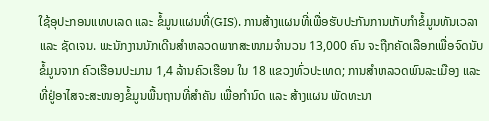ໃຊ້ອຸປະກອນແທບເລດ ແລະ ຂໍ້ມູນແຜນທີ່(GIS). ການສ້າງແຜນທີ່ເພື່ອຮັບປະກັນການເກັບກໍາຂໍ້ມູນທັນເວລາ ແລະ ຊັດເຈນ. ພະນັກງານນັກເດີນສຳຫລວດພາກສະໜາມຈຳນວນ 13,000 ຄົນ ຈະຖືກຄັດເລືອກເພື່ອຈົດນັບຂໍ້ມູນຈາກ ຄົວເຮືອນປະມານ 1,4 ລ້ານຄົວເຮືອນ ໃນ 18 ແຂວງທົ່ວປະເທດ; ການສຳຫລວດພົນລະເມືອງ ແລະ ທີ່ຢູ່ອາໄສຈະສະໜອງຂໍ້ມູນພື້ນຖານທີ່ສຳຄັນ ເພື່ອກຳນົດ ແລະ ສ້າງແຜນ ພັດທະນາ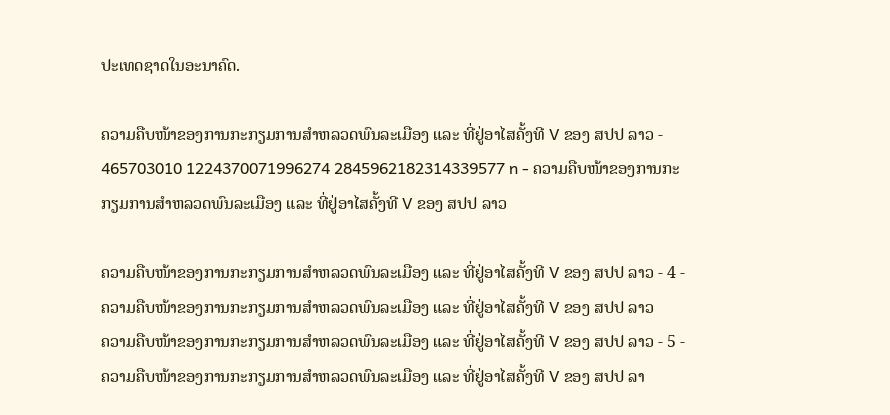ປະເທດຊາດໃນອະນາຄົດ.

ຄວາມຄືບໜ້າຂອງການກະກຽມການສຳຫລວດພົນລະເມືອງ ແລະ ທີ່ຢູ່ອາໄສຄັ້ງທີ V ຂອງ ສປປ ລາວ - 465703010 1224370071996274 2845962182314339577 n - ຄວາມຄືບໜ້າຂອງການກະກຽມການສຳຫລວດພົນລະເມືອງ ແລະ ທີ່ຢູ່ອາໄສຄັ້ງທີ V ຂອງ ສປປ ລາວ

ຄວາມຄືບໜ້າຂອງການກະກຽມການສຳຫລວດພົນລະເມືອງ ແລະ ທີ່ຢູ່ອາໄສຄັ້ງທີ V ຂອງ ສປປ ລາວ - 4 - ຄວາມຄືບໜ້າຂອງການກະກຽມການສຳຫລວດພົນລະເມືອງ ແລະ ທີ່ຢູ່ອາໄສຄັ້ງທີ V ຂອງ ສປປ ລາວ
ຄວາມຄືບໜ້າຂອງການກະກຽມການສຳຫລວດພົນລະເມືອງ ແລະ ທີ່ຢູ່ອາໄສຄັ້ງທີ V ຂອງ ສປປ ລາວ - 5 - ຄວາມຄືບໜ້າຂອງການກະກຽມການສຳຫລວດພົນລະເມືອງ ແລະ ທີ່ຢູ່ອາໄສຄັ້ງທີ V ຂອງ ສປປ ລາ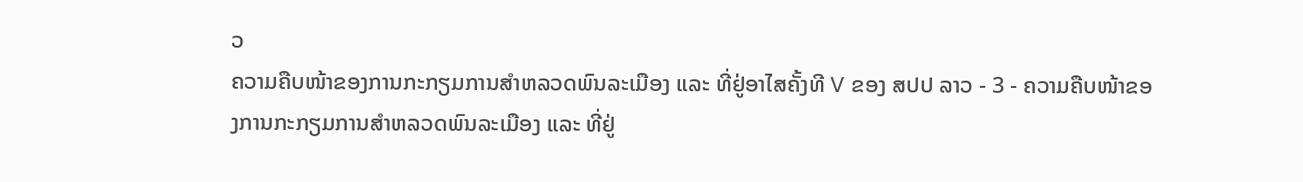ວ
ຄວາມຄືບໜ້າຂອງການກະກຽມການສຳຫລວດພົນລະເມືອງ ແລະ ທີ່ຢູ່ອາໄສຄັ້ງທີ V ຂອງ ສປປ ລາວ - 3 - ຄວາມຄືບໜ້າຂອງການກະກຽມການສຳຫລວດພົນລະເມືອງ ແລະ ທີ່ຢູ່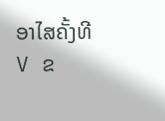ອາໄສຄັ້ງທີ V ຂ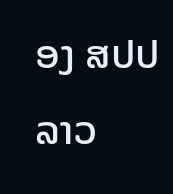ອງ ສປປ ລາວ